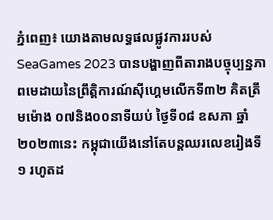ភ្នំពេញ៖ យោងតាមលទ្ធផលផ្លូវការរបស់ SeaGames 2023 បានបង្ហាញពីតារាងបច្ចុប្បន្នភាពមេដាយនៃព្រឹត្តិការណ៍ស៊ីហ្គេមលើកទី៣២ គិតត្រឹមម៉ោង ០៧និង០០នាទីយប់ ថ្ងៃទី០៨ ឧសភា ឆ្នាំ២០២៣នេះ កម្ពុជាយើងនៅតែបន្ដឈរលេខរៀងទី១ រហូតដ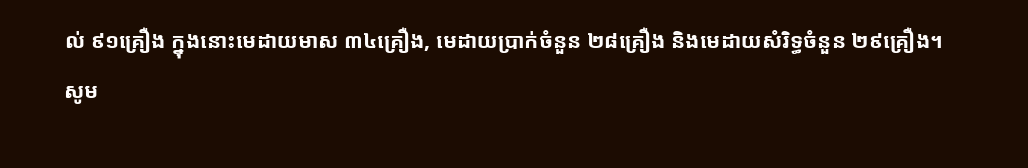ល់ ៩១គ្រឿង ក្នុងនោះមេដាយមាស ៣៤គ្រឿង, មេដាយប្រាក់ចំនួន ២៨គ្រឿង និងមេដាយសំរិទ្ធចំនួន ២៩គ្រឿង។
សូម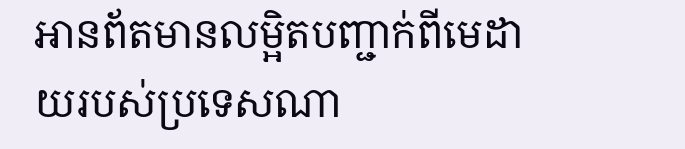អានព័តមានលម្អិតបញ្ជាក់ពីមេដាយរបស់ប្រទេសណា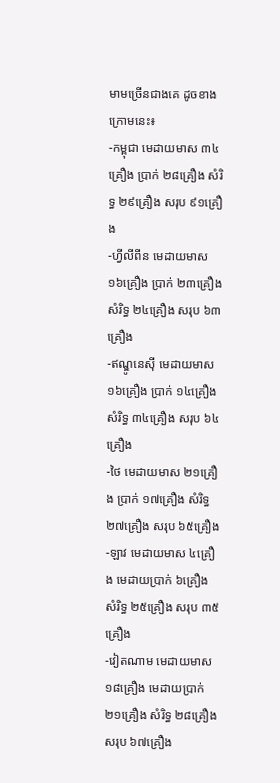មាមច្រើនជាងគេ ដូចខាងក្រោមនេះ៖
-កម្ពុជា មេដាយមាស ៣៤គ្រឿង ប្រាក់ ២៨គ្រឿង សំរិទ្ធ ២៩គ្រឿង សរុប ៩១គ្រឿង
-ហ្វីលីពីន មេដាយមាស ១៦គ្រឿង ប្រាក់ ២៣គ្រឿង សំរិទ្ធ ២៤គ្រឿង សរុប ៦៣គ្រឿង
-ឥណ្ឌូនេសុី មេដាយមាស ១៦គ្រឿង ប្រាក់ ១៤គ្រឿង សំរិទ្ធ ៣៤គ្រឿង សរុប ៦៤គ្រឿង
-ថៃ មេដាយមាស ២១គ្រឿង ប្រាក់ ១៧គ្រឿង សំរិទ្ធ ២៧គ្រឿង សរុប ៦៥គ្រឿង
-ឡាវ មេដាយមាស ៤គ្រឿង មេដាយប្រាក់ ៦គ្រឿង សំរិទ្ធ ២៥គ្រឿង សរុប ៣៥គ្រឿង
-វៀតណាម មេដាយមាស ១៨គ្រឿង មេដាយប្រាក់ ២១គ្រឿង សំរិទ្ធ ២៨គ្រឿង សរុប ៦៧គ្រឿង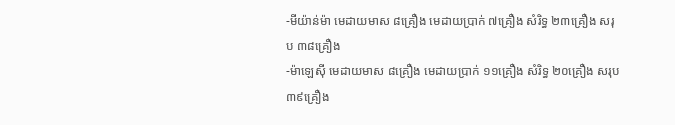-មីយ៉ាន់ម៉ា មេដាយមាស ៨គ្រឿង មេដាយប្រាក់ ៧គ្រឿង សំរិទ្ធ ២៣គ្រឿង សរុប ៣៨គ្រឿង
-ម៉ាឡេសុី មេដាយមាស ៨គ្រឿង មេដាយប្រាក់ ១១គ្រឿង សំរិទ្ធ ២០គ្រឿង សរុប ៣៩គ្រឿង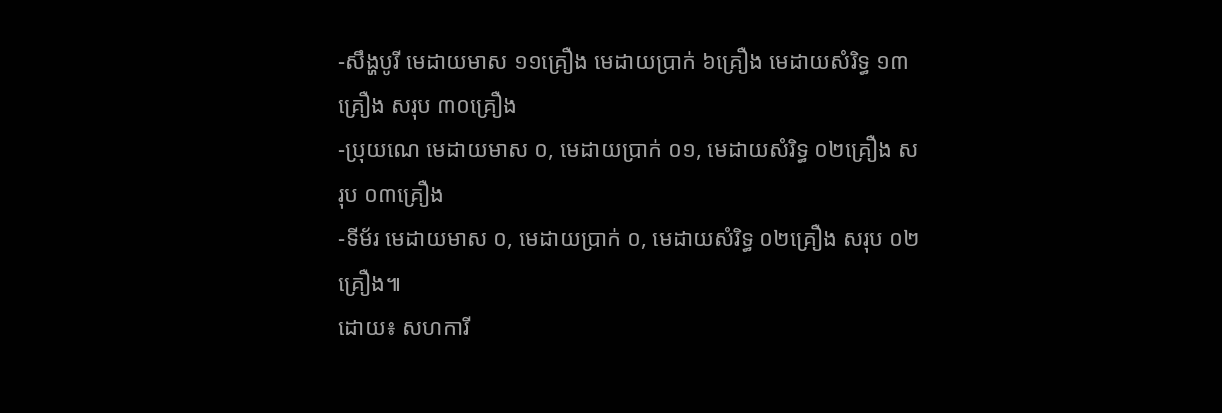-សឹង្ហបូរី មេដាយមាស ១១គ្រឿង មេដាយប្រាក់ ៦គ្រឿង មេដាយសំរិទ្ធ ១៣គ្រឿង សរុប ៣០គ្រឿង
-ប្រុយណេ មេដាយមាស ០, មេដាយប្រាក់ ០១, មេដាយសំរិទ្ធ ០២គ្រឿង សរុប ០៣គ្រឿង
-ទីម័រ មេដាយមាស ០, មេដាយប្រាក់ ០, មេដាយសំរិទ្ធ ០២គ្រឿង សរុប ០២គ្រឿង៕
ដោយ៖ សហការី